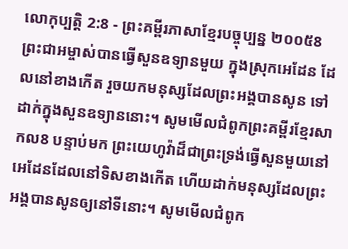លោកុប្បត្តិ 2:8 - ព្រះគម្ពីរភាសាខ្មែរបច្ចុប្បន្ន ២០០៥8 ព្រះជាអម្ចាស់បានធ្វើសួនឧទ្យានមួយ ក្នុងស្រុកអេដែន ដែលនៅខាងកើត រួចយកមនុស្សដែលព្រះអង្គបានសូន ទៅដាក់ក្នុងសួនឧទ្យាននោះ។ សូមមើលជំពូកព្រះគម្ពីរខ្មែរសាកល8 បន្ទាប់មក ព្រះយេហូវ៉ាដ៏ជាព្រះទ្រង់ធ្វើសួនមួយនៅអេដែនដែលនៅទិសខាងកើត ហើយដាក់មនុស្សដែលព្រះអង្គបានសូនឲ្យនៅទីនោះ។ សូមមើលជំពូក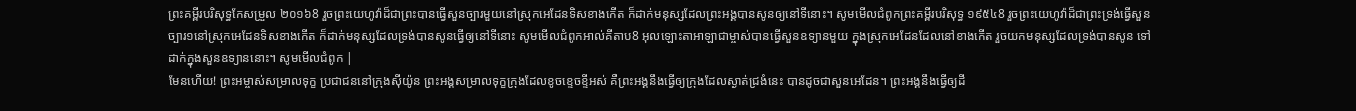ព្រះគម្ពីរបរិសុទ្ធកែសម្រួល ២០១៦8 រួចព្រះយេហូវ៉ាដ៏ជាព្រះបានធ្វើសួនច្បារមួយនៅស្រុកអេដែនទិសខាងកើត ក៏ដាក់មនុស្សដែលព្រះអង្គបានសូនឲ្យនៅទីនោះ។ សូមមើលជំពូកព្រះគម្ពីរបរិសុទ្ធ ១៩៥៤8 រួចព្រះយេហូវ៉ាដ៏ជាព្រះទ្រង់ធ្វើសួនច្បារ១នៅស្រុកអេដែនទិសខាងកើត ក៏ដាក់មនុស្សដែលទ្រង់បានសូនធ្វើឲ្យនៅទីនោះ សូមមើលជំពូកអាល់គីតាប8 អុលឡោះតាអាឡាជាម្ចាស់បានធ្វើសួនឧទ្យានមួយ ក្នុងស្រុកអេដែនដែលនៅខាងកើត រួចយកមនុស្សដែលទ្រង់បានសូន ទៅដាក់ក្នុងសួនឧទ្យាននោះ។ សូមមើលជំពូក |
មែនហើយ! ព្រះអម្ចាស់សម្រាលទុក្ខ ប្រជាជននៅក្រុងស៊ីយ៉ូន ព្រះអង្គសម្រាលទុក្ខក្រុងដែលខូចខ្ទេចខ្ទីអស់ គឺព្រះអង្គនឹងធ្វើឲ្យក្រុងដែលស្ងាត់ជ្រងំនេះ បានដូចជាសួនអេដែន។ ព្រះអង្គនឹងធ្វើឲ្យដី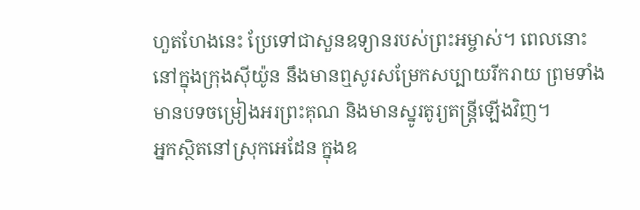ហួតហែងនេះ ប្រែទៅជាសួនឧទ្យានរបស់ព្រះអម្ចាស់។ ពេលនោះ នៅក្នុងក្រុងស៊ីយ៉ូន នឹងមានឮសូរសម្រែកសប្បាយរីករាយ ព្រមទាំងមានបទចម្រៀងអរព្រះគុណ និងមានស្នូរតូរ្យតន្ត្រីឡើងវិញ។
អ្នកស្ថិតនៅស្រុកអេដែន ក្នុងឧ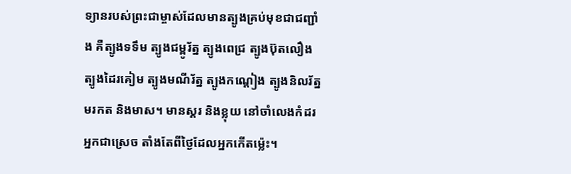ទ្យានរបស់ព្រះជាម្ចាស់ដែលមានត្បូងគ្រប់មុខជាជញ្ជាំង គឺត្បូងទទឹម ត្បូងជម្ពូរ័ត្ន ត្បូងពេជ្រ ត្បូងប៊ុតលឿង ត្បូងដៃរគៀម ត្បូងមណីរ័ត្ន ត្បូងកណ្ដៀង ត្បូងនិលរ័ត្ន មរកត និងមាស។ មានស្គរ និងខ្លុយ នៅចាំលេងកំដរអ្នកជាស្រេច តាំងតែពីថ្ងៃដែលអ្នកកើតម៉្លេះ។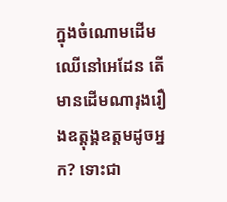ក្នុងចំណោមដើមឈើនៅអេដែន តើមានដើមណារុងរឿងឧត្ដុង្គឧត្ដមដូចអ្នក? ទោះជា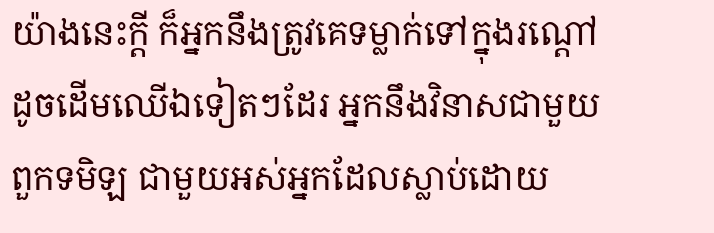យ៉ាងនេះក្ដី ក៏អ្នកនឹងត្រូវគេទម្លាក់ទៅក្នុងរណ្ដៅដូចដើមឈើឯទៀតៗដែរ អ្នកនឹងវិនាសជាមួយពួកទមិឡ ជាមួយអស់អ្នកដែលស្លាប់ដោយ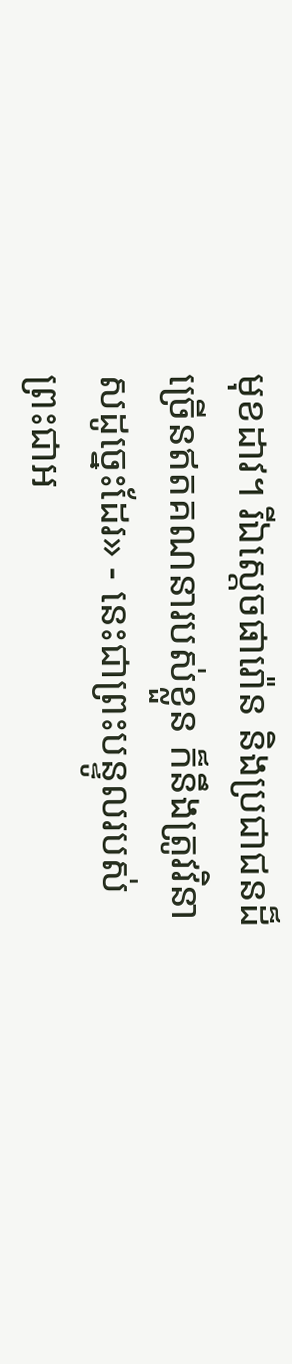មុខដាវ។ រីឯស្ដេចផារ៉ោន និងប្រជាជនដ៏ច្រើនឥតគណនារបស់ខ្លួន ក៏នឹងត្រូវវិនាសដូច្នេះដែរ» - នេះជាព្រះបន្ទូលរបស់ព្រះជាអ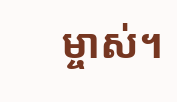ម្ចាស់។